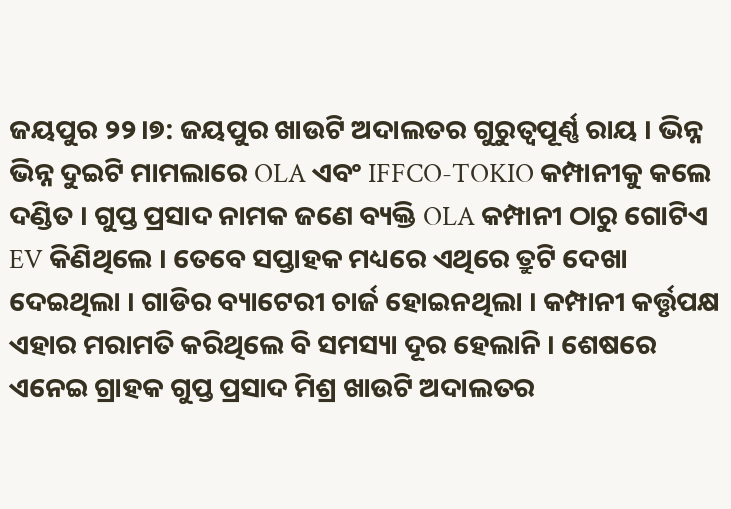ଜୟପୁର ୨୨।୭: ଜୟପୁର ଖାଉଟି ଅଦାଲତର ଗୁରୁତ୍ୱପୂର୍ଣ୍ଣ ରାୟ । ଭିନ୍ନ ଭିନ୍ନ ଦୁଇଟି ମାମଲାରେ OLA ଏବଂ IFFCO-TOKIO କମ୍ପାନୀକୁ କଲେ ଦଣ୍ଡିତ । ଗୁପ୍ତ ପ୍ରସାଦ ନାମକ ଜଣେ ବ୍ୟକ୍ତି OLA କମ୍ପାନୀ ଠାରୁ ଗୋଟିଏ EV କିଣିଥିଲେ । ତେବେ ସପ୍ତାହକ ମଧ୍ୟରେ ଏଥିରେ ତ୍ରୁଟି ଦେଖା ଦେଇଥିଲା । ଗାଡିର ବ୍ୟାଟେରୀ ଚାର୍ଜ ହୋଇନଥିଲା । କମ୍ପାନୀ କର୍ତ୍ତୃପକ୍ଷ ଏହାର ମରାମତି କରିଥିଲେ ବି ସମସ୍ୟା ଦୂର ହେଲାନି । ଶେଷରେ ଏନେଇ ଗ୍ରାହକ ଗୁପ୍ତ ପ୍ରସାଦ ମିଶ୍ର ଖାଉଟି ଅଦାଲତର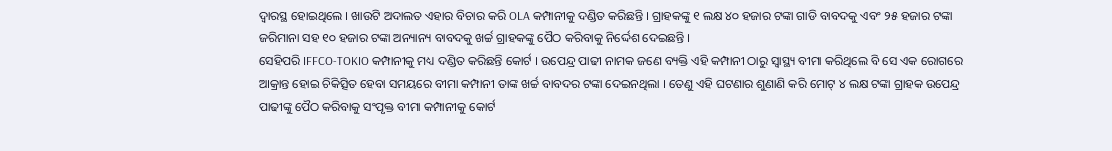ଦ୍ବାରସ୍ଥ ହୋଇଥିଲେ । ଖାଉଟି ଅଦାଲତ ଏହାର ବିଚାର କରି OLA କମ୍ପାନୀକୁ ଦଣ୍ଡିତ କରିଛନ୍ତି । ଗ୍ରାହକଙ୍କୁ ୧ ଲକ୍ଷ ୪୦ ହଜାର ଟଙ୍କା ଗାଡି ବାବଦକୁ ଏବଂ ୨୫ ହଜାର ଟଙ୍କା ଜରିମାନା ସହ ୧୦ ହଜାର ଟଙ୍କା ଅନ୍ୟାନ୍ୟ ବାବଦକୁ ଖର୍ଚ୍ଚ ଗ୍ରାହକଙ୍କୁ ପୈଠ କରିବାକୁ ନିର୍ଦ୍ଦେଶ ଦେଇଛନ୍ତି ।
ସେହିପରି IFFCO-TOKIO କମ୍ପାନୀକୁ ମଧ୍ୟ ଦଣ୍ଡିତ କରିଛନ୍ତି କୋର୍ଟ । ଉପେନ୍ଦ୍ର ପାଢୀ ନାମକ ଜଣେ ବ୍ୟକ୍ତି ଏହି କମ୍ପାନୀ ଠାରୁ ସ୍ବାସ୍ଥ୍ୟ ବୀମା କରିଥିଲେ ବି ସେ ଏକ ରୋଗରେ ଆକ୍ରାନ୍ତ ହୋଇ ଚିକିତ୍ସିତ ହେବା ସମୟରେ ବୀମା କମ୍ପାନୀ ତାଙ୍କ ଖର୍ଚ୍ଚ ବାବଦର ଟଙ୍କା ଦେଇନଥିଲା । ତେଣୁ ଏହି ଘଟଣାର ଶୁଣାଣି କରି ମୋଟ୍ ୪ ଲକ୍ଷ ଟଙ୍କା ଗ୍ରାହକ ଉପେନ୍ଦ୍ର ପାଢୀଙ୍କୁ ପୈଠ କରିବାକୁ ସଂପୃକ୍ତ ବୀମା କମ୍ପାନୀକୁ କୋର୍ଟ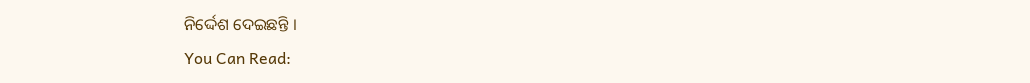ନିର୍ଦ୍ଦେଶ ଦେଇଛନ୍ତି ।
You Can Read: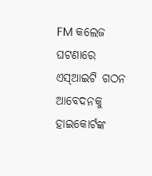FM କଲେଜ ଘଟଣାରେ ଏସ୍ଆଇଟି ଗଠନ ଆବେଦନକୁ ହାଇକୋର୍ଟଙ୍କ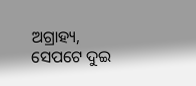ଅଗ୍ରାହ୍ୟ, ସେପଟେ ଦୁଇ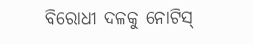ବିରୋଧୀ ଦଳକୁ ନୋଟିସ୍